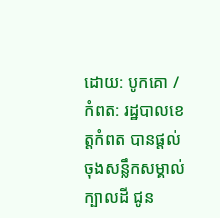ដោយ: បូកគោ / កំពត: រដ្ឋបាលខេត្តកំពត បានផ្តល់ចុងសន្លឹកសម្គាល់ក្បាលដី ជូន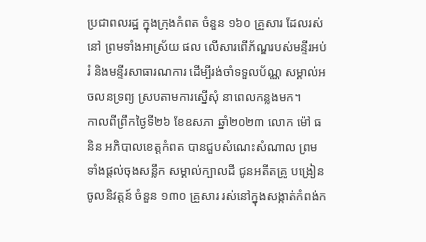ប្រជាពលរដ្ឋ ក្នុងក្រុងកំពត ចំនួន ១៦០ គ្រួសារ ដែលរស់នៅ ព្រមទាំងអាស្រ័យ ផល លើសារពើភ័ណ្ឌរបស់មន្ទីរអប់រំ និងមន្ទីរសាធារណការ ដើម្បីរង់ចាំទទួលប័ណ្ណ សម្គាល់អចលនទ្រព្យ ស្របតាមការស្នើសុំ នាពេលកន្លងមក។
កាលពីព្រឹកថ្ងៃទី២៦ ខែឧសភា ឆ្នាំ២០២៣ លោក ម៉ៅ ធនិន អភិបាលខេត្តកំពត បានជួបសំណេះសំណាល ព្រមទាំងផ្តល់ចុងសន្លឹក សម្គាល់ក្បាលដី ជូនអតីតគ្រូ បង្រៀនចូលនិវត្តន៍ ចំនួន ១៣០ គ្រួសារ រស់នៅក្នុងសង្កាត់កំពង់ក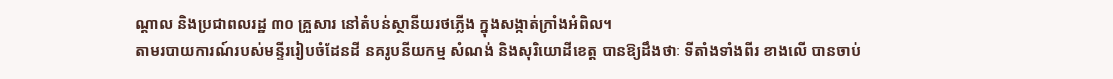ណ្តាល និងប្រជាពលរដ្ឋ ៣០ គ្រួសារ នៅតំបន់ស្ថានីយរថភ្លើង ក្នុងសង្កាត់ក្រាំងអំពិល។
តាមរបាយការណ៍របស់មន្ទីររៀបចំដែនដី នគរូបនីយកម្ម សំណង់ និងសុរិយោដីខេត្ត បានឱ្យដឹងថាៈ ទីតាំងទាំងពីរ ខាងលើ បានចាប់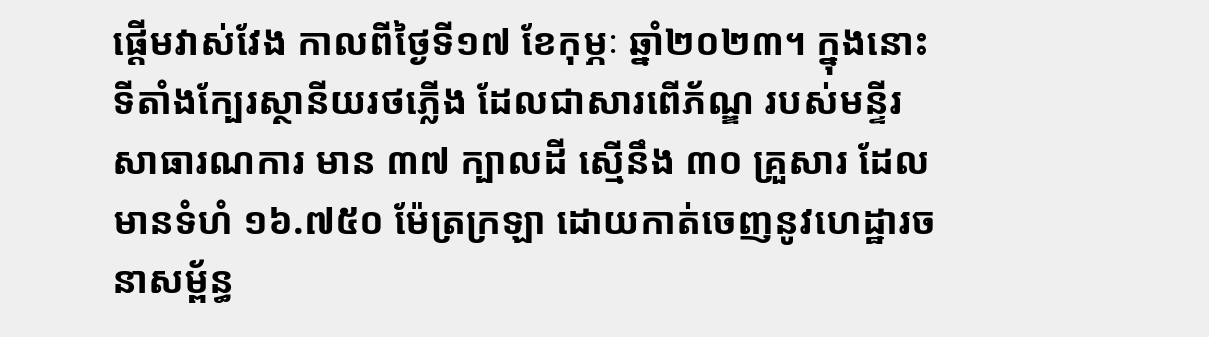ផ្តើមវាស់វែង កាលពីថ្ងៃទី១៧ ខែកុម្ភៈ ឆ្នាំ២០២៣។ ក្នុងនោះ ទីតាំងក្បែរស្ថានីយរថភ្លើង ដែលជាសារពើភ័ណ្ឌ របស់មន្ទីរសាធារណការ មាន ៣៧ ក្បាលដី ស្មើនឹង ៣០ គ្រួសារ ដែលមានទំហំ ១៦.៧៥០ ម៉ែត្រក្រឡា ដោយកាត់ចេញនូវហេដ្ឋារចនាសម្ព័ន្ធ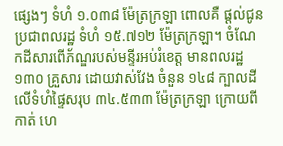ផ្សេងៗ ទំហំ ១.០៣៨ ម៉ែត្រក្រឡា ពោលគឺ ផ្តល់ជូនប្រជាពលរដ្ឋ ទំហំ ១៥.៧១២ ម៉ែត្រក្រឡា។ ចំណែកដីសារពើភ័ណ្ឌរបស់មន្ទីរអប់រំខេត្ត មានពលរដ្ឋ ១៣០ គ្រួសារ ដោយវាស់វែង ចំនួន ១៤៨ ក្បាលដី លើទំហំផ្ទៃសរុប ៣៤.៥៣៣ ម៉ែត្រក្រឡា ក្រោយពីកាត់ ហេ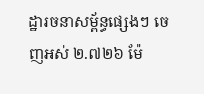ដ្ឋារចនាសម្ព័ន្ធផ្សេងៗ ចេញអស់ ២.៧២៦ ម៉ែ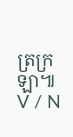ត្រក្រឡា៕ V / N